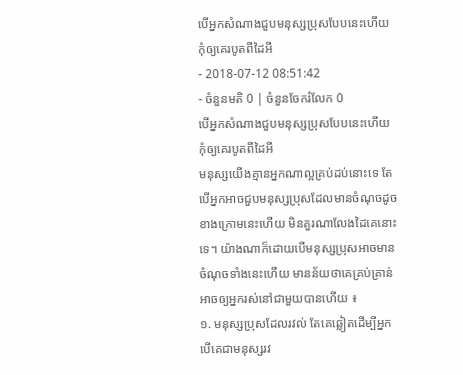បើអ្នកសំណាងជួបមនុស្សប្រុសបែបនេះហើយ កុំឲ្យគេរបូតពីដៃអី
- 2018-07-12 08:51:42
- ចំនួនមតិ 0 | ចំនួនចែករំលែក 0
បើអ្នកសំណាងជួបមនុស្សប្រុសបែបនេះហើយ កុំឲ្យគេរបូតពីដៃអី
មនុស្សយើងគ្មានអ្នកណាល្អគ្រប់ដប់នោះទេ តែបើអ្នកអាចជួបមនុស្សប្រុសដែលមានចំណុចដូចខាងក្រោមនេះហើយ មិនគួរណាលែងដៃគេនោះទេ។ យ៉ាងណាក៏ដោយបើមនុស្សប្រុសអាចមានចំណុចទាំងនេះហើយ មានន័យថាគេគ្រប់គ្រាន់អាចឲ្យអ្នករស់នៅជាមួយបានហើយ ៖
១. មនុស្សប្រុសដែលរវល់ តែគេឆ្លៀតដើម្បីអ្នក
បើគេជាមនុស្សរវ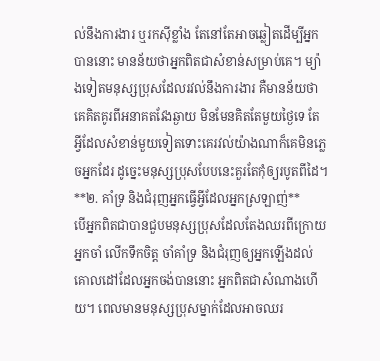ល់នឹងការងារ ឬរកស៊ីខ្លាំង តែនៅតែអាចឆ្លៀតដើម្បីអ្នកបាននោះ មានន័យថាអ្នកពិតជាសំខាន់សម្រាប់គេ។ ម្យ៉ាងទៀតមនុស្សប្រុសដែលរវល់នឹងការងារ គឺមានន័យថាគេគិតគូរពីអនាគតវែងឆ្ងាយ មិនមែនគិតតែមួយថ្ងៃទេ តែអ្វីដែលសំខាន់មួយទៀតទោះគេរវល់យ៉ាងណាក៏គេមិនភ្លេចអ្នកដែរ ដូច្នេះមនុស្សប្រុសបែបនេះគួរតែកុំឲ្យរបូតពីដៃ។
**២. គាំទ្រ និងជំរុញអ្នកធ្វើអ្វីដែលអ្នកស្រឡាញ់**
បើអ្នកពិតជាបានជួបមនុស្សប្រុសដែលតែងឈរពីក្រោយអ្នកចាំ លើកទឹកចិត្ត ចាំគាំទ្រ និងជំរុញឲ្យអ្នកឡើងដល់គោលដៅដែលអ្នកចង់បាននោះ អ្នកពិតជាសំណាងហើយ។ ពេលមានមនុស្សប្រុសម្នាក់ដែលអាចឈរ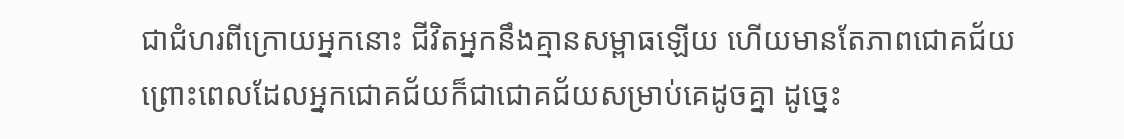ជាជំហរពីក្រោយអ្នកនោះ ជីវិតអ្នកនឹងគ្មានសម្ពាធឡើយ ហើយមានតែភាពជោគជ័យ ព្រោះពេលដែលអ្នកជោគជ័យក៏ជាជោគជ័យសម្រាប់គេដូចគ្នា ដូច្នេះ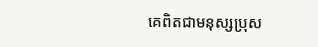គេពិតជាមនុស្សប្រុស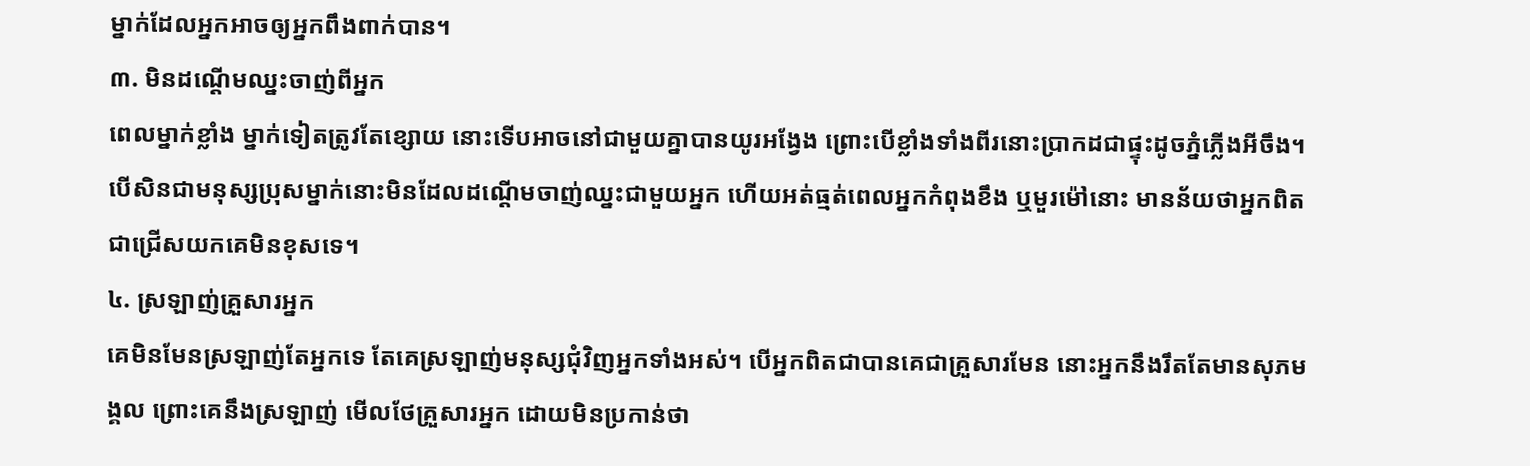ម្នាក់ដែលអ្នកអាចឲ្យអ្នកពឹងពាក់បាន។
៣. មិនដណ្ដើមឈ្នះចាញ់ពីអ្នក
ពេលម្នាក់ខ្លាំង ម្នាក់ទៀតត្រូវតែខ្សោយ នោះទើបអាចនៅជាមួយគ្នាបានយូរអង្វែង ព្រោះបើខ្លាំងទាំងពីរនោះប្រាកដជាផ្ទុះដូចភ្នំភ្លើងអីចឹង។ បើសិនជាមនុស្សប្រុសម្នាក់នោះមិនដែលដណ្ដើមចាញ់ឈ្នះជាមួយអ្នក ហើយអត់ធ្មត់ពេលអ្នកកំពុងខឹង ឬមួរម៉ៅនោះ មានន័យថាអ្នកពិតជាជ្រើសយកគេមិនខុសទេ។
៤. ស្រឡាញ់គ្រួសារអ្នក
គេមិនមែនស្រឡាញ់តែអ្នកទេ តែគេស្រឡាញ់មនុស្សជុំវិញអ្នកទាំងអស់។ បើអ្នកពិតជាបានគេជាគ្រួសារមែន នោះអ្នកនឹងរឹតតែមានសុភមង្គល ព្រោះគេនឹងស្រឡាញ់ មើលថែគ្រួសារអ្នក ដោយមិនប្រកាន់ថា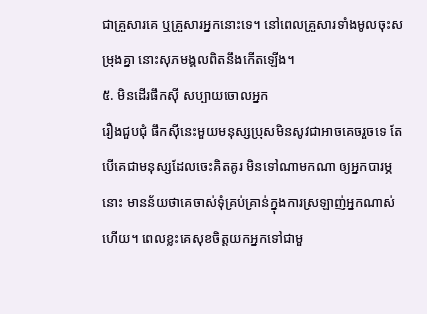ជាគ្រួសារគេ ឬគ្រួសារអ្នកនោះទេ។ នៅពេលគ្រួសារទាំងមូលចុះសម្រុងគ្នា នោះសុភមង្គលពិតនឹងកើតឡើង។
៥. មិនដើរផឹកស៊ី សប្បាយចោលអ្នក
រឿងជួបជុំ ផឹកស៊ីនេះមួយមនុស្សប្រុសមិនសូវជាអាចគេចរួចទេ តែបើគេជាមនុស្សដែលចេះគិតគូរ មិនទៅណាមកណា ឲ្យអ្នកបារម្ភនោះ មានន័យថាគេចាស់ទុំគ្រប់គ្រាន់ក្នុងការស្រឡាញ់អ្នកណាស់ហើយ។ ពេលខ្លះគេសុខចិត្តយកអ្នកទៅជាមួ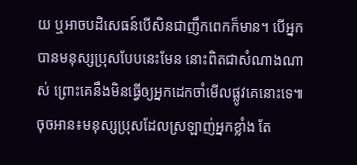យ ឬអាចបដិសេធន៍បើសិនជាញឹកពេកក៏មាន។ បើអ្នកបានមនុស្សប្រុសបែបនេះមែន នោះពិតជាសំណាងណាស់ ព្រោះគេនឹងមិនធ្វើឲ្យអ្នកដេកចាំមើលផ្លូវគេនោះទេ៕
ចុចអាន៖មនុស្សប្រុសដែលស្រឡាញ់អ្នកខ្លាំង តែ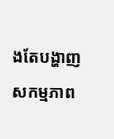ងតែបង្ហាញសកម្មភាព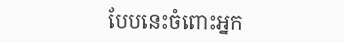បែបនេះចំពោះអ្នក